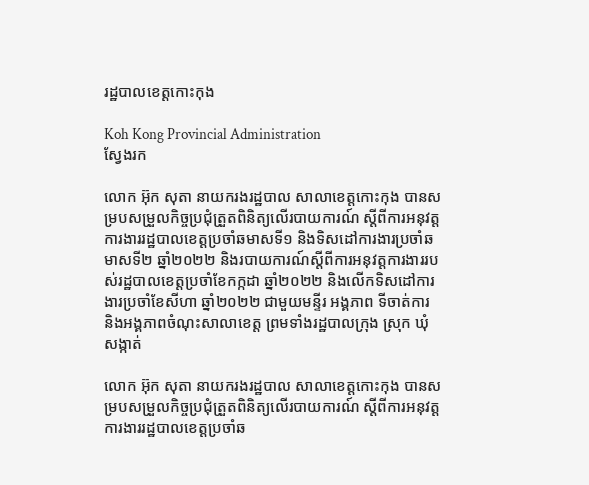រដ្ឋបាលខេត្តកោះកុង

Koh Kong Provincial Administration
ស្វែងរក

លោក អ៊ុក សុតា នាយករងរដ្ឋបាល សាលាខេត្តកោះកុង បានសម្របសម្រួលកិច្ចប្រជុំត្រួតពិនិត្យលើរបាយការណ៍ ស្តីពីការអនុវត្តការងាររដ្ឋបាលខេត្តប្រចាំឆមាសទី១ និងទិសដៅការងារប្រចាំឆមាសទី២ ឆ្នាំ២០២២ និងរបាយការណ៍ស្តីពីការអនុវត្តការងាររបស់រដ្ឋបាលខេត្តប្រចាំខែកក្កដា ឆ្នាំ២០២២ និងលើកទិសដៅការងារប្រចាំខែសីហា ឆ្នាំ២០២២ ជាមួយមន្ទីរ អង្គភាព ទីចាត់ការ និងអង្គភាពចំណុះសាលាខេត្ត ព្រមទាំងរដ្ឋបាលក្រុង ស្រុក ឃុំ សង្កាត់

លោក អ៊ុក សុតា នាយករងរដ្ឋបាល សាលាខេត្តកោះកុង បានសម្របសម្រួលកិច្ចប្រជុំត្រួតពិនិត្យលើរបាយការណ៍ ស្តីពីការអនុវត្តការងាររដ្ឋបាលខេត្តប្រចាំឆ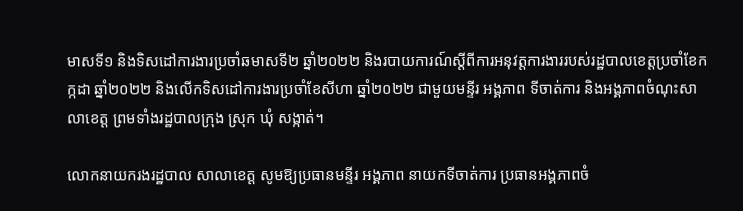មាសទី១ និងទិសដៅការងារប្រចាំឆមាសទី២ ឆ្នាំ២០២២ និងរបាយការណ៍ស្តីពីការអនុវត្តការងាររបស់រដ្ឋបាលខេត្តប្រចាំខែកក្កដា ឆ្នាំ២០២២ និងលើកទិសដៅការងារប្រចាំខែសីហា ឆ្នាំ២០២២ ជាមួយមន្ទីរ អង្គភាព ទីចាត់ការ និងអង្គភាពចំណុះសាលាខេត្ត ព្រមទាំងរដ្ឋបាលក្រុង ស្រុក ឃុំ សង្កាត់។

លោកនាយករងរដ្ឋបាល សាលាខេត្ត សូមឱ្យប្រធានមន្ទីរ អង្គភាព នាយកទីចាត់ការ ប្រធានអង្គភាពចំ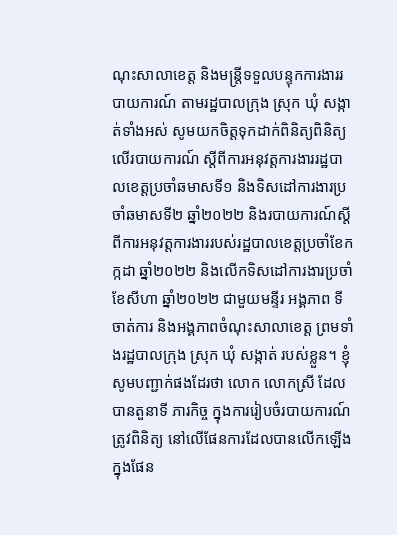ណុះសាលាខេត្ត និងមន្ត្រីទទួលបន្ទុកការងាររបាយការណ៍ តាមរដ្ឋបាលក្រុង ស្រុក ឃុំ សង្កាត់ទាំងអស់ សូមយកចិត្តទុកដាក់ពិនិត្យពិនិត្យលើរបាយការណ៍ ស្តីពីការអនុវត្តការងាររដ្ឋបាលខេត្តប្រចាំឆមាសទី១ និងទិសដៅការងារប្រចាំឆមាសទី២ ឆ្នាំ២០២២ និងរបាយការណ៍ស្តីពីការអនុវត្តការងាររបស់រដ្ឋបាលខេត្តប្រចាំខែកក្កដា ឆ្នាំ២០២២ និងលើកទិសដៅការងារប្រចាំខែសីហា ឆ្នាំ២០២២ ជាមួយមន្ទីរ អង្គភាព ទីចាត់ការ និងអង្គភាពចំណុះសាលាខេត្ត ព្រមទាំងរដ្ឋបាលក្រុង ស្រុក ឃុំ សង្កាត់ របស់ខ្លួន។ ខ្ញុំសូមបញ្ជាក់ផងដែរថា លោក លោកស្រី ដែលបានតួនាទី ភារកិច្ច ក្នុងការរៀបចំរបាយការណ៍ត្រូវពិនិត្យ នៅលើផែនការដែលបានលើកឡើងក្នុងផែន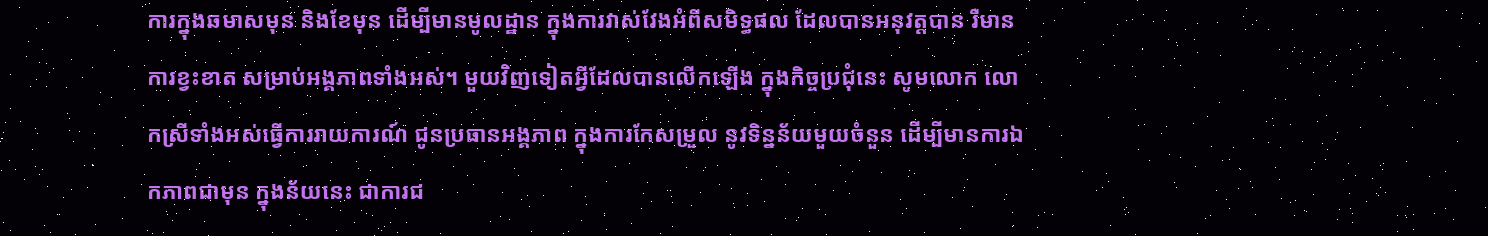ការក្នុងឆមាសមុន និងខែមុន ដើម្បីមានមូលដ្ឋាន ក្នុងការវាស់វែងអំពីសមិទ្ធផល ដែលបានអនុវត្តបាន រឺមានការខ្វះខាត សម្រាប់អង្គភាពទាំងអស់។ មួយវិញទៀតអ្វីដែលបានលើកឡើង ក្នុងកិច្ចប្រជុំនេះ សូមលោក លោកស្រីទាំងអស់ធ្វើការរាយការណ៍ ជូនប្រធានអង្គភាព ក្នុងការកែសម្រួល នូវទិន្នន័យមួយចំនួន ដើម្បីមានការឯកភាពជាមុន ក្នុងន័យនេះ ជាការជ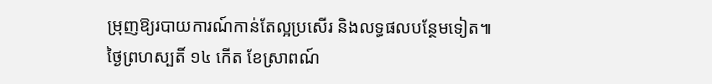ម្រុញឱ្យរបាយការណ៍កាន់តែល្អប្រសើរ និងលទ្ធផលបន្ថែមទៀត៕
ថ្ងៃព្រហស្បតិ៍ ១៤ កើត ខែស្រាពណ៍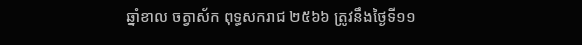ឆ្នាំខាល ចត្វាស័ក ពុទ្ធសករាជ ២៥៦៦ ត្រូវនឹងថ្ងៃទី១១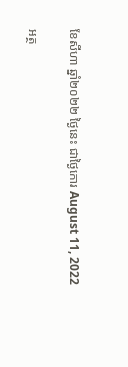ខែសីហា ឆ្នាំ២០២២ ថ្ងៃនេះ ជាថ្ងៃកោរ August 11, 2022

អត្ថ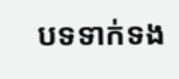បទទាក់ទង